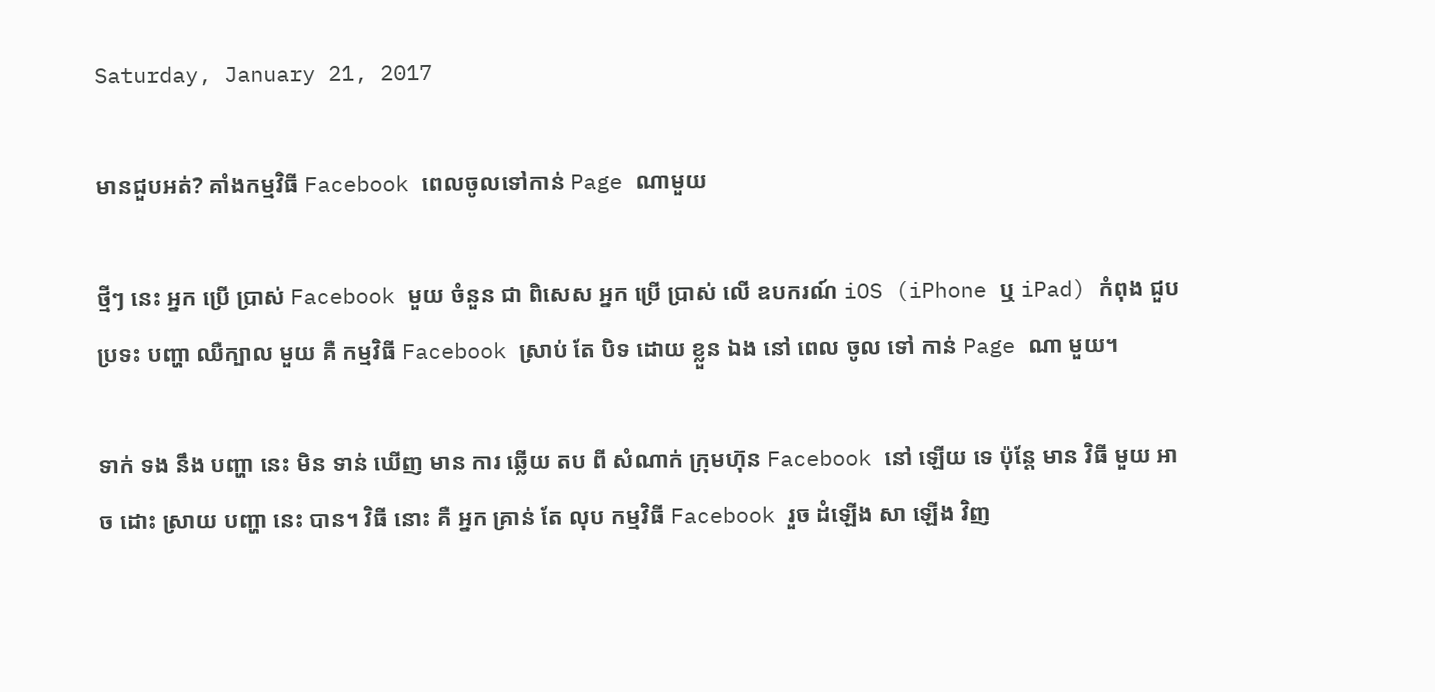Saturday, January 21, 2017

មានជួបអត់? គាំងកម្មវិធី Facebook ពេលចូលទៅកាន់ Page ណាមួយ

ថ្មីៗ នេះ អ្នក ប្រើ ប្រាស់ Facebook មួយ ចំនួន ជា ពិសេស អ្នក ប្រើ ប្រាស់ លើ ឧបករណ៍ iOS (iPhone ឬ iPad) កំពុង ជួប ប្រទះ បញ្ហា ឈឺក្បាល មួយ គឺ កម្មវិធី Facebook ស្រាប់ តែ បិទ ដោយ ខ្លួន ឯង នៅ ពេល ចូល ទៅ កាន់ Page ណា មួយ។

ទាក់ ទង នឹង បញ្ហា នេះ មិន ទាន់ ឃើញ មាន ការ ឆ្លើយ តប ពី សំណាក់ ក្រុមហ៊ុន Facebook នៅ ឡើយ ទេ ប៉ុន្តែ មាន វិធី មួយ អាច ដោះ ស្រាយ បញ្ហា នេះ បាន។ វិធី នោះ គឺ អ្នក គ្រាន់ តែ លុប កម្មវិធី Facebook រួច ដំឡើង សា ឡើង វិញ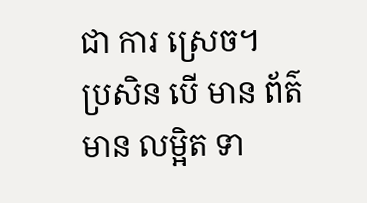ជា ការ ស្រេច។
ប្រសិន បើ មាន ព័ត៌មាន លម្អិត ទា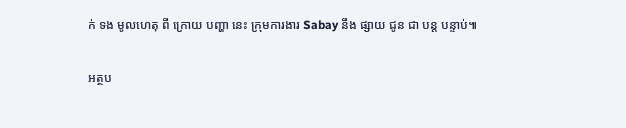ក់ ទង មូលហេតុ ពី ក្រោយ បញ្ហា នេះ ក្រុមការងារ Sabay នឹង ផ្សាយ ជូន ជា បន្ត បន្ទាប់៕

អត្ថប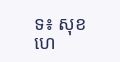ទ៖ សុខហេ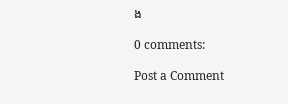ង

0 comments:

Post a Comment